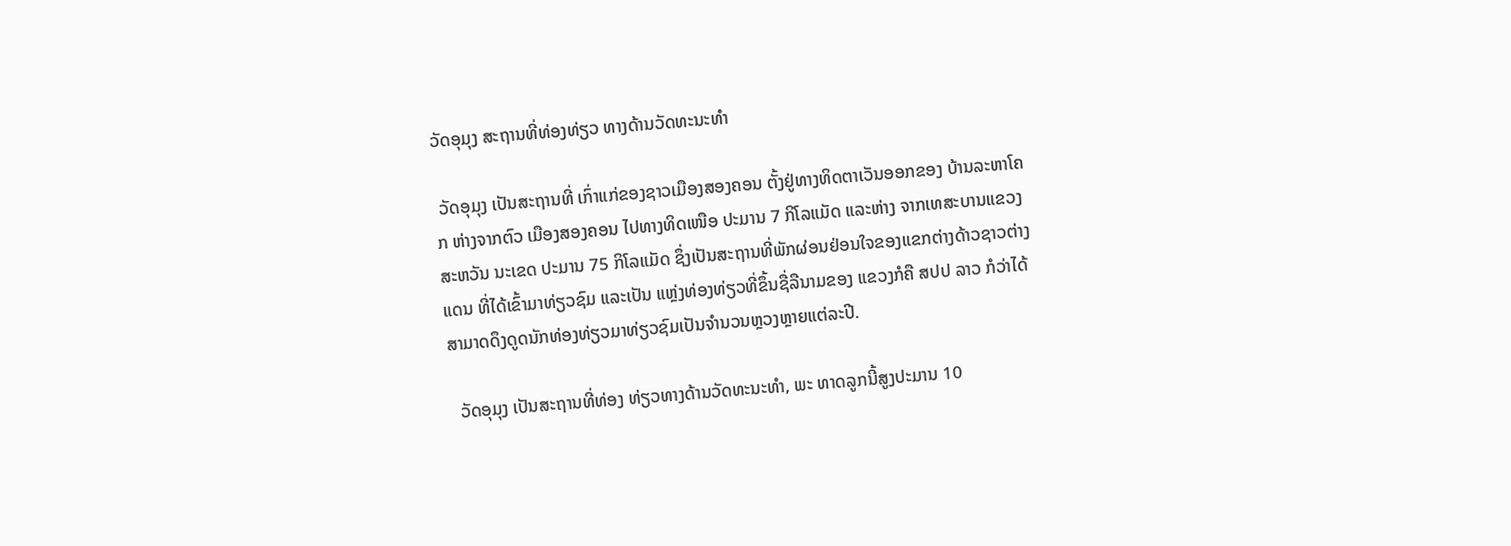ວັດອຸມຸງ ສະຖານທີ່ທ່ອງທ່ຽວ ທາງດ້ານວັດທະນະທໍາ

 ວັດອຸມຸງ ເປັນສະຖານທີ່ ເກົ່າແກ່ຂອງຊາວເມືອງສອງຄອນ ຕັ້ງຢູ່ທາງທິດຕາເວັນອອກຂອງ ບ້ານລະຫາໂຄກ ຫ່າງຈາກຕົວ ເມືອງສອງຄອນ ໄປທາງທິດເໜືອ ປະມານ 7 ກິໂລແມັດ ແລະຫ່າງ ຈາກເທສະບານແຂວງສະຫວັນ ນະເຂດ ປະມານ 75 ກິໂລແມັດ ຊຶ່ງເປັນສະຖານທີ່ພັກຜ່ອນຢ່ອນໃຈຂອງແຂກຕ່າງດ້າວຊາວຕ່າງແດນ ທີ່ໄດ້ເຂົ້າມາທ່ຽວຊົມ ແລະເປັນ ແຫຼ່ງທ່ອງທ່ຽວທີ່ຂຶ້ນຊື່ລືນາມຂອງ ແຂວງກໍຄື ສປປ ລາວ ກໍວ່າໄດ້ ສາມາດດຶງດູດນັກທ່ອງທ່ຽວມາທ່ຽວຊົມເປັນຈໍານວນຫຼວງຫຼາຍແຕ່ລະປີ.

  ວັດອຸມຸງ ເປັນສະຖານທີ່ທ່ອງ ທ່ຽວທາງດ້ານວັດທະນະທໍາ, ພະ ທາດລູກນີ້ສູງປະມານ 10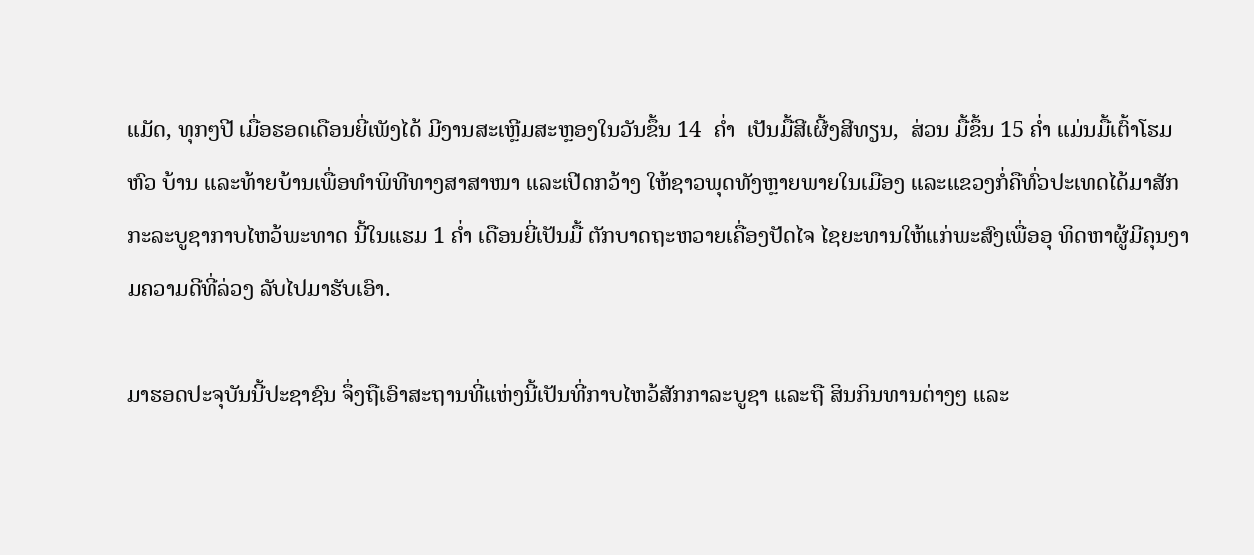ແມັດ, ທຸກໆປີ ເມື່ອຮອດເດືອນຍີ່ເພັງໄດ້ ມີງານສະເຫຼີມສະຫຼອງໃນວັນຂຶ້ນ 14  ຄໍ່າ  ເປັນມື້ສີເຜີ້ງສີທຽນ,  ສ່ວນ ມື້ຂຶ້ນ 15 ຄໍ່າ ແມ່ນມື້ເຕົ້າໂຮມຫົວ ບ້ານ ແລະທ້າຍບ້ານເພື່ອທໍາພິທີທາງສາສາໜາ ແລະເປີດກວ້າງ ໃຫ້ຊາວພຸດທັງຫຼາຍພາຍໃນເມືອງ ແລະແຂວງກໍ່ຄືທົ່ວປະເທດໄດ້ມາສັກກະລະບູຊາກາບໄຫວ້ພະທາດ ນີ້ໃນແຮມ 1 ຄໍ່າ ເດືອນຍີ່ເປັນມື້ ຕັກບາດຖະຫວາຍເຄື່ອງປັດໄຈ ໄຊຍະທານໃຫ້ແກ່ພະສົງເພື່ອອຸ ທິດຫາຜູ້ມີຄຸນງາມຄວາມດີທີ່ລ່ວງ ລັບໄປມາຮັບເອົາ.

ມາຮອດປະຈຸບັນນີ້ປະຊາຊົນ ຈຶ່ງຖືເອົາສະຖານທີ່ແຫ່ງນີ້ເປັນທີ່ກາບໄຫວ້ສັກກາລະບູຊາ ແລະຖື ສິນກິນທານຕ່າງໆ ແລະ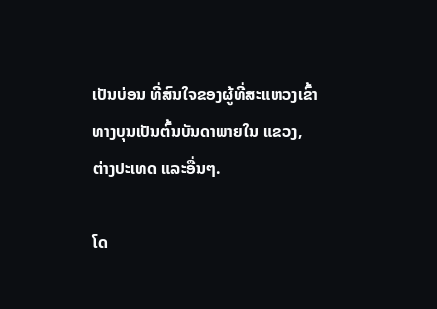ເປັນບ່ອນ ທີ່ສົນໃຈຂອງຜູ້ທີ່ສະແຫວງເຂົ້າ ທາງບຸນເປັນຕົ້ນບັນດາພາຍໃນ ແຂວງ, ຕ່າງປະເທດ ແລະອື່ນໆ.

ໂດ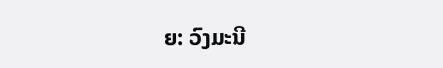ຍ: ວົງມະນີ